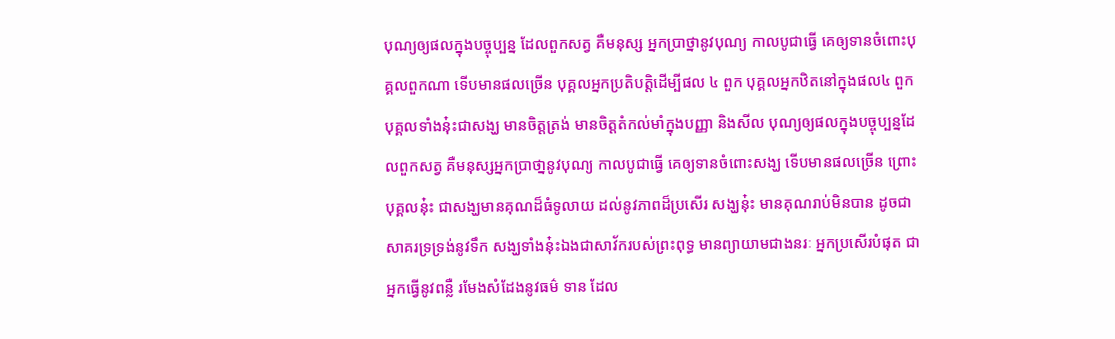បុណ្យឲ្យផលក្នុងបច្ចុប្បន្ន ដែលពួកសត្វ គឺមនុស្ស អ្នកប្រាថ្នានូវបុណ្យ កាលបូជាធ្វើ គេឲ្យទានចំពោះបុគ្គលពួកណា ទើបមានផលច្រើន បុគ្គលអ្នកប្រតិបតិ្តដើម្បីផល ៤ ពួក បុគ្គលអ្នកឋិតនៅក្នុងផល៤ ពួក បុគ្គលទាំងនុ៎ះជាសង្ឃ មានចិត្តត្រង់ មានចិត្តតំកល់មាំក្នុងបញ្ញា និងសីល បុណ្យឲ្យផលក្នុងបច្ចុប្បន្នដែលពួកសត្វ គឺមនុស្សអ្នកប្រាថា្ននូវបុណ្យ កាលបូជាធ្វើ គេឲ្យទានចំពោះសង្ឃ ទើបមានផលច្រើន ព្រោះបុគ្គលនុ៎ះ ជាសង្ឃមានគុណដ៏ធំទូលាយ ដល់នូវភាពដ៏ប្រសើរ សង្ឃនុ៎ះ មានគុណរាប់មិនបាន ដូចជាសាគរទ្រទ្រង់នូវទឹក សង្ឃទាំងនុ៎ះឯងជាសាវ័ករបស់ព្រះពុទ្ធ មានព្យាយាមជាងនរៈ អ្នកប្រសើរបំផុត ជាអ្នកធ្វើនូវពន្លឺ រមែងសំដែងនូវធម៌ ទាន ដែល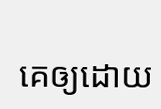គេឲ្យដោយ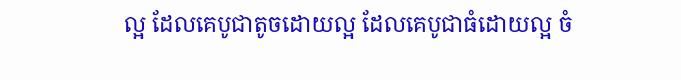ល្អ ដែលគេបូជាតូចដោយល្អ ដែលគេបូជាធំដោយល្អ ចំ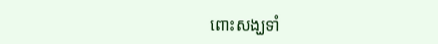ពោះសង្ឃទាំ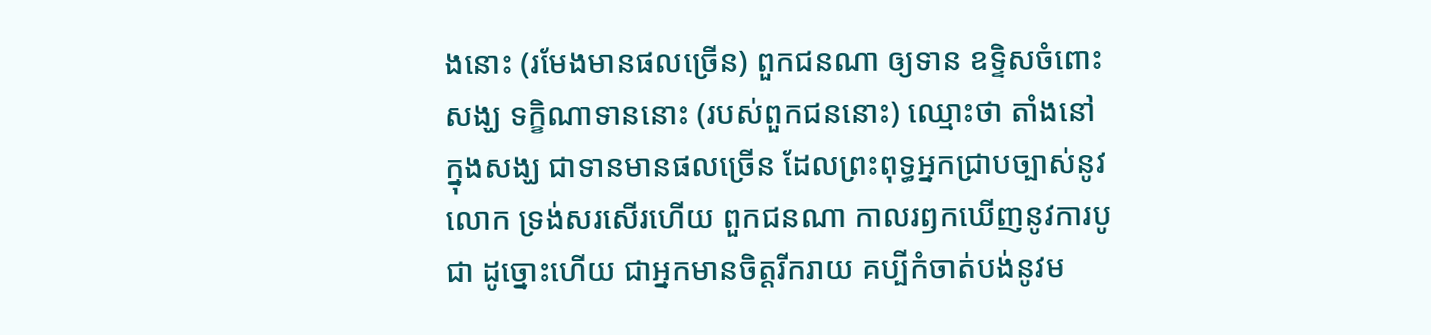ងនោះ (រមែងមានផលច្រើន) ពួកជនណា ឲ្យទាន ឧទ្ទិសចំពោះសង្ឃ ទក្ខិណាទាននោះ (របស់ពួកជននោះ) ឈ្មោះថា តាំងនៅក្នុងសង្ឃ ជាទានមានផលច្រើន ដែលព្រះពុទ្ធអ្នកជ្រាបច្បាស់នូវលោក ទ្រង់សរសើរហើយ ពួកជនណា កាលរឭកឃើញនូវការបូជា ដូច្នោះហើយ ជាអ្នកមានចិត្តរីករាយ គប្បីកំចាត់បង់នូវម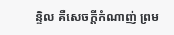ន្ទិល គឺសេចក្តីកំណាញ់ ព្រម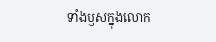ទាំងឫសក្នុងលោក